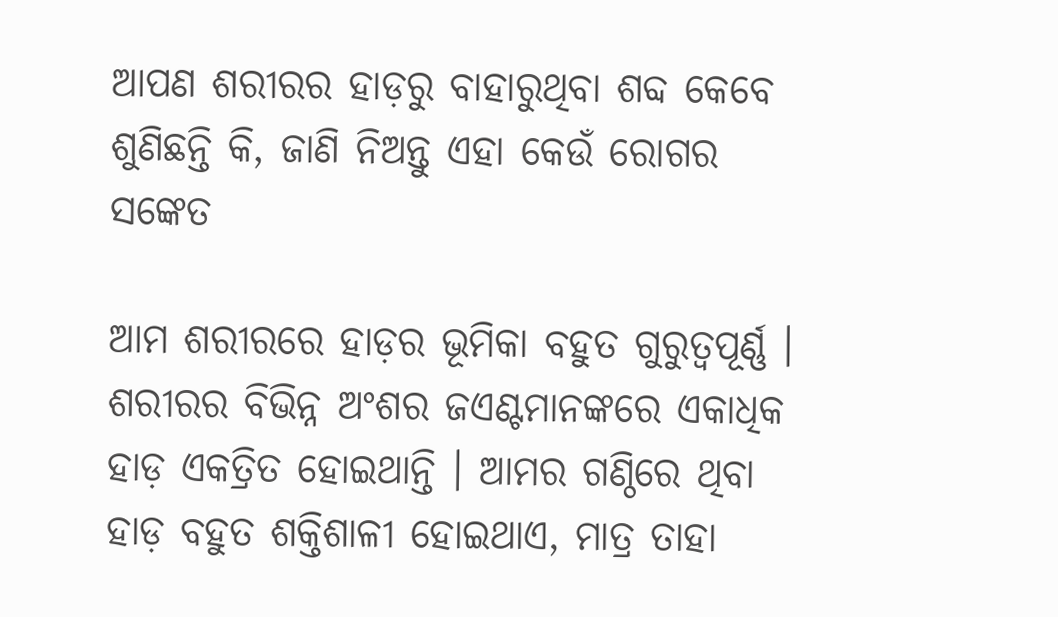ଆପଣ ଶରୀରର ହାଡ଼ରୁ ବାହାରୁଥିବା ଶବ୍ଦ କେବେ ଶୁଣିଛନ୍ତି କି, ଜାଣି ନିଅନ୍ତୁ ଏହା କେଉଁ ରୋଗର ସଙ୍କେତ

ଆମ ଶରୀରରେ ହାଡ଼ର ଭୂମିକା ବହୁତ ଗୁରୁତ୍ୱପୂର୍ଣ୍ଣ । ଶରୀରର ବିଭିନ୍ନ ଅଂଶର ଜଏଣ୍ଟମାନଙ୍କରେ ଏକାଧିକ ହାଡ଼ ଏକତ୍ରିତ ହୋଇଥାନ୍ତି । ଆମର ଗଣ୍ଠିରେ ଥିବା ହାଡ଼ ବହୁତ ଶକ୍ତିଶାଳୀ ହୋଇଥାଏ, ମାତ୍ର ତାହା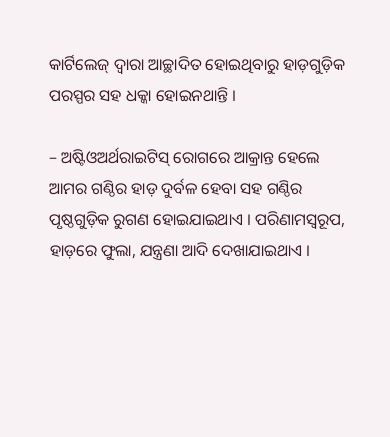କାର୍ଟିଲେଜ୍ ଦ୍ୱାରା ଆଚ୍ଛାଦିତ ହୋଇଥିବାରୁ ହାଡ଼ଗୁଡ଼ିକ ପରସ୍ପର ସହ ଧକ୍କା ହୋଇନଥାନ୍ତି ।

– ଅଷ୍ଟିଓଅର୍ଥରାଇଟିସ୍ ରୋଗରେ ଆକ୍ରାନ୍ତ ହେଲେ ଆମର ଗଣ୍ଠିର ହାଡ଼ ଦୁର୍ବଳ ହେବା ସହ ଗଣ୍ଠିର ପୃଷ୍ଠଗୁଡ଼ିକ ରୁଗଣ ହୋଇଯାଇଥାଏ । ପରିଣାମସ୍ୱରୂପ, ହାଡ଼ରେ ଫୁଲା, ଯନ୍ତ୍ରଣା ଆଦି ଦେଖାଯାଇଥାଏ ।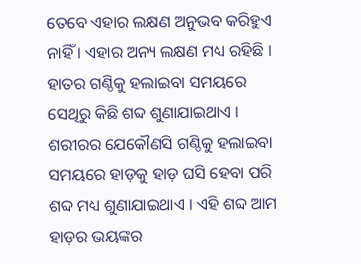ତେବେ ଏହାର ଲକ୍ଷଣ ଅନୁଭବ କରିହୁଏ ନାହିଁ । ଏହାର ଅନ୍ୟ ଲକ୍ଷଣ ମଧ୍ୟ ରହିଛି । ହାତର ଗଣ୍ଠିକୁ ହଲାଇବା ସମୟରେ ସେଥିରୁ କିଛି ଶବ୍ଦ ଶୁଣାଯାଇଥାଏ । ଶରୀରର ଯେକୌଣସି ଗଣ୍ଠିକୁ ହଲାଇବା ସମୟରେ ହାଡ଼କୁ ହାଡ଼ ଘସି ହେବା ପରି ଶବ୍ଦ ମଧ୍ୟ ଶୁଣାଯାଇଥାଏ । ଏହି ଶବ୍ଦ ଆମ ହାଡ଼ର ଭୟଙ୍କର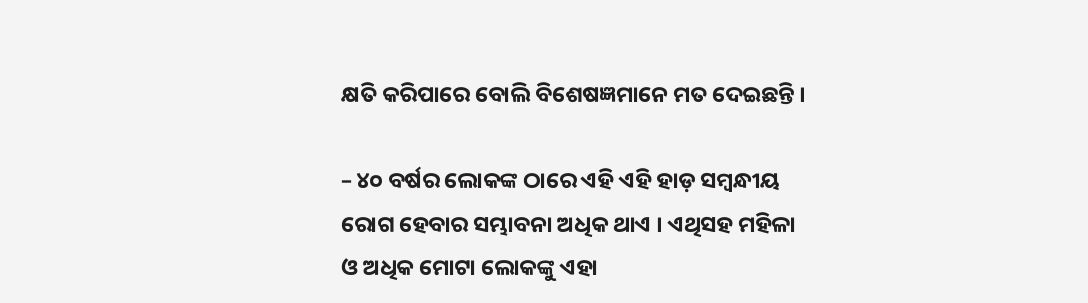କ୍ଷତି କରିପାରେ ବୋଲି ବିଶେଷଜ୍ଞମାନେ ମତ ଦେଇଛନ୍ତି ।

– ୪୦ ବର୍ଷର ଲୋକଙ୍କ ଠାରେ ଏହି ଏହି ହାଡ଼ ସମ୍ବନ୍ଧୀୟ ରୋଗ ହେବାର ସମ୍ଭାବନା ଅଧିକ ଥାଏ । ଏଥିସହ ମହିଳା ଓ ଅଧିକ ମୋଟା ଲୋକଙ୍କୁ ଏହା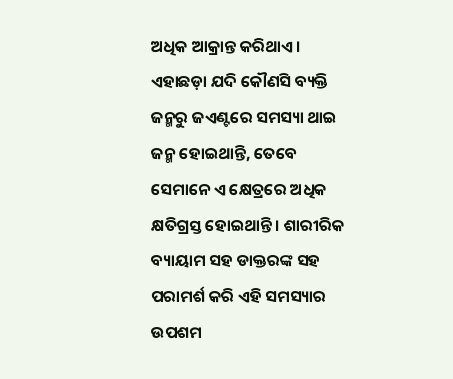ଅଧିକ ଆକ୍ରାନ୍ତ କରିଥାଏ । ଏହାଛଡ଼ା ଯଦି କୌଣସି ବ୍ୟକ୍ତି ଜନ୍ମରୁ ଜଏଣ୍ଟରେ ସମସ୍ୟା ଥାଇ ଜନ୍ମ ହୋଇଥାନ୍ତି, ତେବେ ସେମାନେ ଏ କ୍ଷେତ୍ରରେ ଅଧିକ କ୍ଷତିଗ୍ରସ୍ତ ହୋଇଥାନ୍ତି । ଶାରୀରିକ ବ୍ୟାୟାମ ସହ ଡାକ୍ତରଙ୍କ ସହ ପରାମର୍ଶ କରି ଏହି ସମସ୍ୟାର ଉପଶମ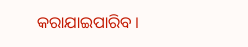କରାଯାଇପାରିବ ।